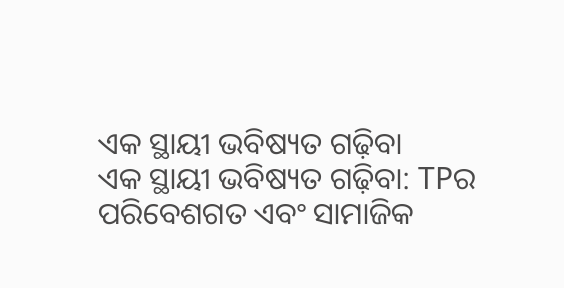ଏକ ସ୍ଥାୟୀ ଭବିଷ୍ୟତ ଗଢ଼ିବା
ଏକ ସ୍ଥାୟୀ ଭବିଷ୍ୟତ ଗଢ଼ିବା: TPର ପରିବେଶଗତ ଏବଂ ସାମାଜିକ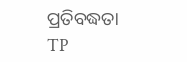ପ୍ରତିବଦ୍ଧତା
TP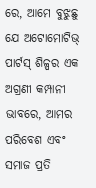ରେ, ଆମେ ବୁଝୁଛୁ ଯେ ଅଟୋମୋଟିଭ୍ ପାର୍ଟସ୍ ଶିଳ୍ପର ଏକ ଅଗ୍ରଣୀ କମ୍ପାନୀ ଭାବରେ, ଆମର ପରିବେଶ ଏବଂ ସମାଜ ପ୍ରତି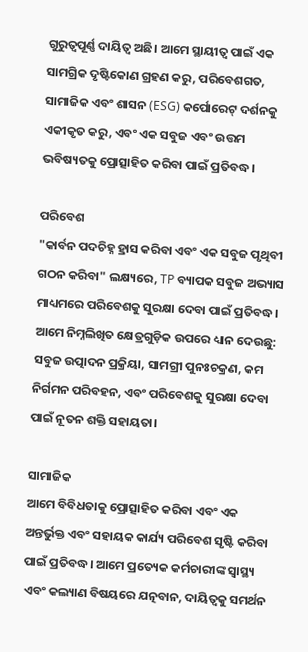ଗୁରୁତ୍ୱପୂର୍ଣ୍ଣ ଦାୟିତ୍ୱ ଅଛି। ଆମେ ସ୍ଥାୟୀତ୍ୱ ପାଇଁ ଏକ ସାମଗ୍ରିକ ଦୃଷ୍ଟିକୋଣ ଗ୍ରହଣ କରୁ, ପରିବେଶଗତ, ସାମାଜିକ ଏବଂ ଶାସନ (ESG) କର୍ପୋରେଟ୍ ଦର୍ଶନକୁ ଏକୀକୃତ କରୁ, ଏବଂ ଏକ ସବୁଜ ଏବଂ ଉତ୍ତମ ଭବିଷ୍ୟତକୁ ପ୍ରୋତ୍ସାହିତ କରିବା ପାଇଁ ପ୍ରତିବଦ୍ଧ।

ପରିବେଶ
"କାର୍ବନ ପଦଚିହ୍ନ ହ୍ରାସ କରିବା ଏବଂ ଏକ ସବୁଜ ପୃଥିବୀ ଗଠନ କରିବା" ଲକ୍ଷ୍ୟରେ, TP ବ୍ୟାପକ ସବୁଜ ଅଭ୍ୟାସ ମାଧ୍ୟମରେ ପରିବେଶକୁ ସୁରକ୍ଷା ଦେବା ପାଇଁ ପ୍ରତିବଦ୍ଧ। ଆମେ ନିମ୍ନଲିଖିତ କ୍ଷେତ୍ରଗୁଡ଼ିକ ଉପରେ ଧ୍ୟାନ ଦେଉଛୁ: ସବୁଜ ଉତ୍ପାଦନ ପ୍ରକ୍ରିୟା, ସାମଗ୍ରୀ ପୁନଃଚକ୍ରଣ, କମ ନିର୍ଗମନ ପରିବହନ, ଏବଂ ପରିବେଶକୁ ସୁରକ୍ଷା ଦେବା ପାଇଁ ନୂତନ ଶକ୍ତି ସହାୟତା।

ସାମାଜିକ
ଆମେ ବିବିଧତାକୁ ପ୍ରୋତ୍ସାହିତ କରିବା ଏବଂ ଏକ ଅନ୍ତର୍ଭୁକ୍ତ ଏବଂ ସହାୟକ କାର୍ଯ୍ୟ ପରିବେଶ ସୃଷ୍ଟି କରିବା ପାଇଁ ପ୍ରତିବଦ୍ଧ। ଆମେ ପ୍ରତ୍ୟେକ କର୍ମଚାରୀଙ୍କ ସ୍ୱାସ୍ଥ୍ୟ ଏବଂ କଲ୍ୟାଣ ବିଷୟରେ ଯତ୍ନବାନ, ଦାୟିତ୍ୱକୁ ସମର୍ଥନ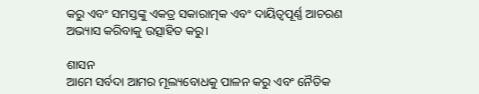କରୁ ଏବଂ ସମସ୍ତଙ୍କୁ ଏକତ୍ର ସକାରାତ୍ମକ ଏବଂ ଦାୟିତ୍ୱପୂର୍ଣ୍ଣ ଆଚରଣ ଅଭ୍ୟାସ କରିବାକୁ ଉତ୍ସାହିତ କରୁ।

ଶାସନ
ଆମେ ସର୍ବଦା ଆମର ମୂଲ୍ୟବୋଧକୁ ପାଳନ କରୁ ଏବଂ ନୈତିକ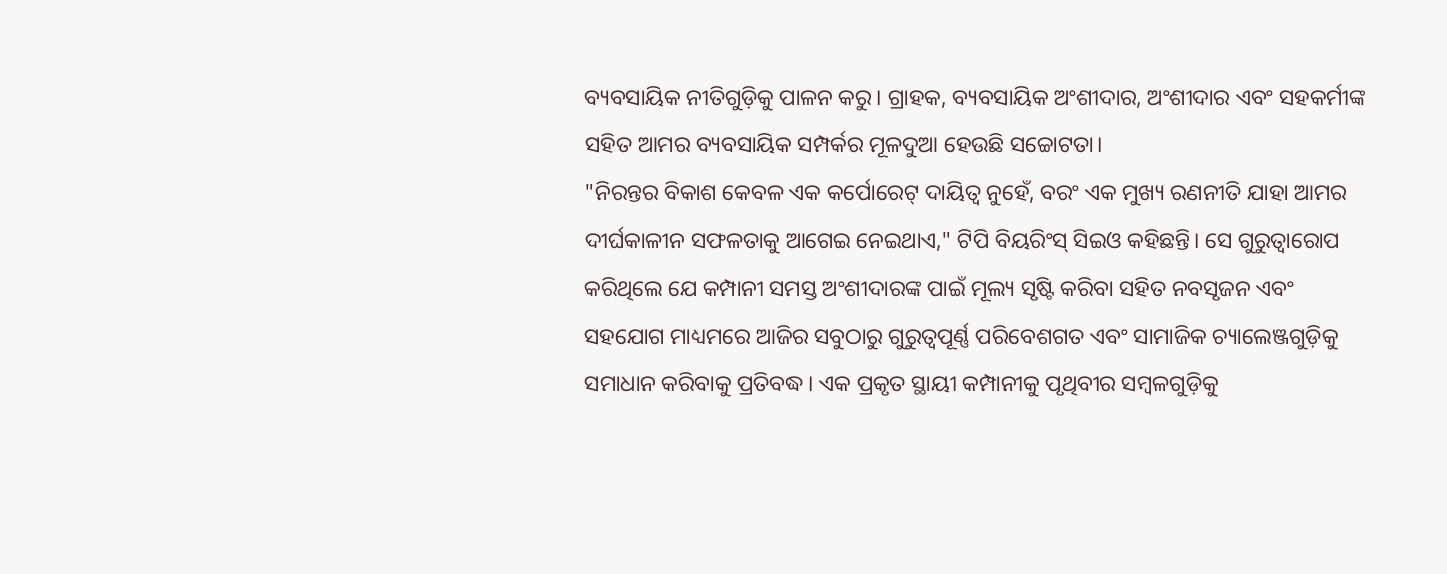ବ୍ୟବସାୟିକ ନୀତିଗୁଡ଼ିକୁ ପାଳନ କରୁ। ଗ୍ରାହକ, ବ୍ୟବସାୟିକ ଅଂଶୀଦାର, ଅଂଶୀଦାର ଏବଂ ସହକର୍ମୀଙ୍କ ସହିତ ଆମର ବ୍ୟବସାୟିକ ସମ୍ପର୍କର ମୂଳଦୁଆ ହେଉଛି ସଚ୍ଚୋଟତା।
"ନିରନ୍ତର ବିକାଶ କେବଳ ଏକ କର୍ପୋରେଟ୍ ଦାୟିତ୍ୱ ନୁହେଁ, ବରଂ ଏକ ମୁଖ୍ୟ ରଣନୀତି ଯାହା ଆମର ଦୀର୍ଘକାଳୀନ ସଫଳତାକୁ ଆଗେଇ ନେଇଥାଏ," ଟିପି ବିୟରିଂସ୍ ସିଇଓ କହିଛନ୍ତି। ସେ ଗୁରୁତ୍ୱାରୋପ କରିଥିଲେ ଯେ କମ୍ପାନୀ ସମସ୍ତ ଅଂଶୀଦାରଙ୍କ ପାଇଁ ମୂଲ୍ୟ ସୃଷ୍ଟି କରିବା ସହିତ ନବସୃଜନ ଏବଂ ସହଯୋଗ ମାଧ୍ୟମରେ ଆଜିର ସବୁଠାରୁ ଗୁରୁତ୍ୱପୂର୍ଣ୍ଣ ପରିବେଶଗତ ଏବଂ ସାମାଜିକ ଚ୍ୟାଲେଞ୍ଜଗୁଡ଼ିକୁ ସମାଧାନ କରିବାକୁ ପ୍ରତିବଦ୍ଧ। ଏକ ପ୍ରକୃତ ସ୍ଥାୟୀ କମ୍ପାନୀକୁ ପୃଥିବୀର ସମ୍ବଳଗୁଡ଼ିକୁ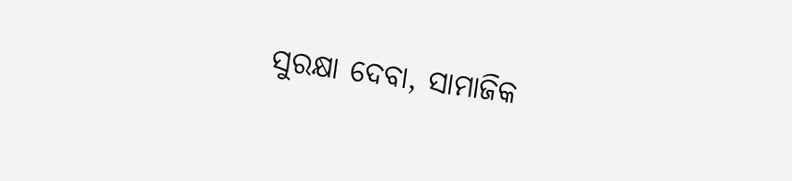ସୁରକ୍ଷା ଦେବା, ସାମାଜିକ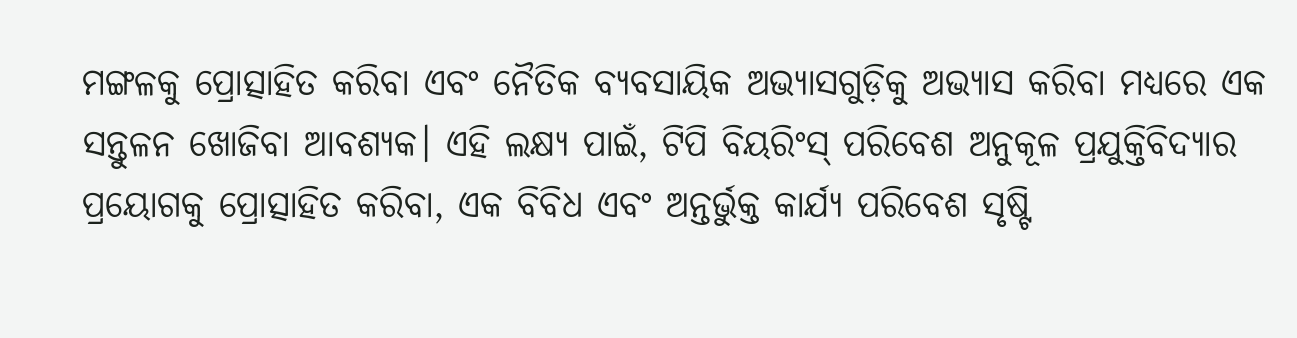ମଙ୍ଗଳକୁ ପ୍ରୋତ୍ସାହିତ କରିବା ଏବଂ ନୈତିକ ବ୍ୟବସାୟିକ ଅଭ୍ୟାସଗୁଡ଼ିକୁ ଅଭ୍ୟାସ କରିବା ମଧ୍ୟରେ ଏକ ସନ୍ତୁଳନ ଖୋଜିବା ଆବଶ୍ୟକ। ଏହି ଲକ୍ଷ୍ୟ ପାଇଁ, ଟିପି ବିୟରିଂସ୍ ପରିବେଶ ଅନୁକୂଳ ପ୍ରଯୁକ୍ତିବିଦ୍ୟାର ପ୍ରୟୋଗକୁ ପ୍ରୋତ୍ସାହିତ କରିବା, ଏକ ବିବିଧ ଏବଂ ଅନ୍ତର୍ଭୁକ୍ତ କାର୍ଯ୍ୟ ପରିବେଶ ସୃଷ୍ଟି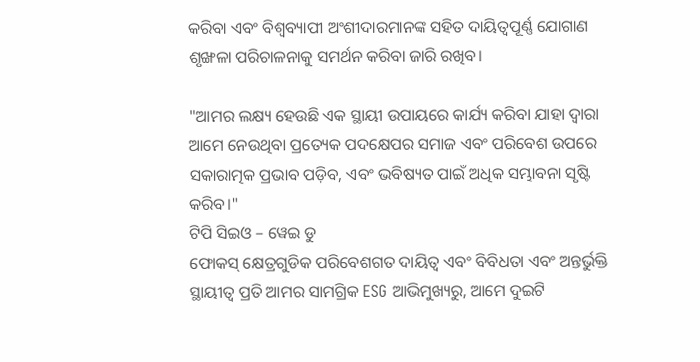କରିବା ଏବଂ ବିଶ୍ୱବ୍ୟାପୀ ଅଂଶୀଦାରମାନଙ୍କ ସହିତ ଦାୟିତ୍ବପୂର୍ଣ୍ଣ ଯୋଗାଣ ଶୃଙ୍ଖଳା ପରିଚାଳନାକୁ ସମର୍ଥନ କରିବା ଜାରି ରଖିବ।

"ଆମର ଲକ୍ଷ୍ୟ ହେଉଛି ଏକ ସ୍ଥାୟୀ ଉପାୟରେ କାର୍ଯ୍ୟ କରିବା ଯାହା ଦ୍ଵାରା ଆମେ ନେଉଥିବା ପ୍ରତ୍ୟେକ ପଦକ୍ଷେପର ସମାଜ ଏବଂ ପରିବେଶ ଉପରେ ସକାରାତ୍ମକ ପ୍ରଭାବ ପଡ଼ିବ, ଏବଂ ଭବିଷ୍ୟତ ପାଇଁ ଅଧିକ ସମ୍ଭାବନା ସୃଷ୍ଟି କରିବ।"
ଟିପି ସିଇଓ – ୱେଇ ଡୁ
ଫୋକସ୍ କ୍ଷେତ୍ରଗୁଡିକ ପରିବେଶଗତ ଦାୟିତ୍ୱ ଏବଂ ବିବିଧତା ଏବଂ ଅନ୍ତର୍ଭୁକ୍ତି
ସ୍ଥାୟୀତ୍ୱ ପ୍ରତି ଆମର ସାମଗ୍ରିକ ESG ଆଭିମୁଖ୍ୟରୁ, ଆମେ ଦୁଇଟି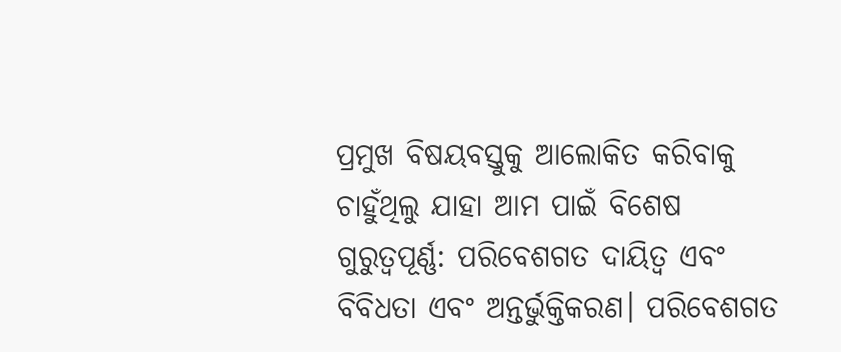ପ୍ରମୁଖ ବିଷୟବସ୍ତୁକୁ ଆଲୋକିତ କରିବାକୁ ଚାହୁଁଥିଲୁ ଯାହା ଆମ ପାଇଁ ବିଶେଷ ଗୁରୁତ୍ୱପୂର୍ଣ୍ଣ: ପରିବେଶଗତ ଦାୟିତ୍ୱ ଏବଂ ବିବିଧତା ଏବଂ ଅନ୍ତର୍ଭୁକ୍ତିକରଣ। ପରିବେଶଗତ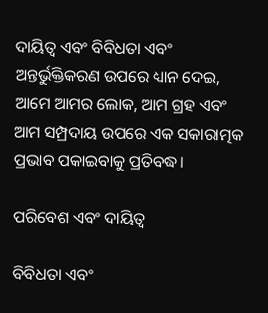ଦାୟିତ୍ୱ ଏବଂ ବିବିଧତା ଏବଂ ଅନ୍ତର୍ଭୁକ୍ତିକରଣ ଉପରେ ଧ୍ୟାନ ଦେଇ, ଆମେ ଆମର ଲୋକ, ଆମ ଗ୍ରହ ଏବଂ ଆମ ସମ୍ପ୍ରଦାୟ ଉପରେ ଏକ ସକାରାତ୍ମକ ପ୍ରଭାବ ପକାଇବାକୁ ପ୍ରତିବଦ୍ଧ।

ପରିବେଶ ଏବଂ ଦାୟିତ୍ୱ

ବିବିଧତା ଏବଂ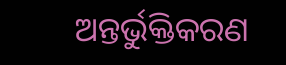ଅନ୍ତର୍ଭୁକ୍ତିକରଣ